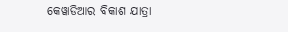କେୱାଡିଆର ବିକାଶ ଯାତ୍ରା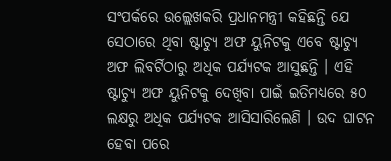ସଂପର୍କରେ ଉଲ୍ଲେଖକରି ପ୍ରଧାନମନ୍ତ୍ରୀ କହିଛନ୍ତି ଯେ ସେଠାରେ ଥିବା ଷ୍ଟାଚ୍ୟୁ ଅଫ ୟୁନିଟକୁ ଏବେ ଷ୍ଟାଚ୍ୟୁ ଅଫ ଲିବର୍ଟିଠାରୁ ଅଧିକ ପର୍ଯ୍ୟଟକ ଆସୁଛନ୍ତି । ଏହି ଷ୍ଟାଚ୍ୟୁ ଅଫ ୟୁନିଟକୁ ଦେଖିବା ପାଇଁ ଇତିମଧ୍ୟରେ ୫୦ ଲକ୍ଷରୁ ଅଧିକ ପର୍ଯ୍ୟଟକ ଆସିସାରିଲେଣି । ଉଦ ଘାଟନ ହେବା ପରେ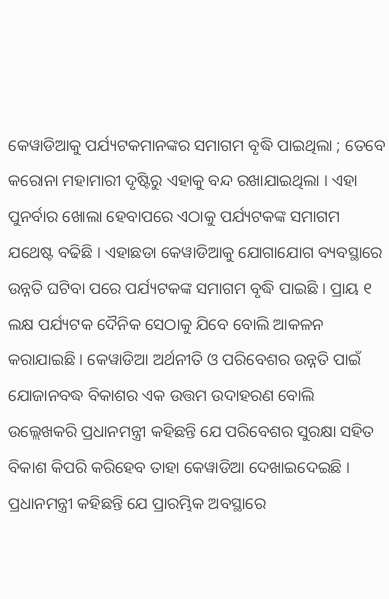କେୱାଡିଆକୁ ପର୍ଯ୍ୟଟକମାନଙ୍କର ସମାଗମ ବୃଦ୍ଧି ପାଇଥିଲା ; ତେବେ କରୋନା ମହାମାରୀ ଦୃଷ୍ଟିରୁ ଏହାକୁ ବନ୍ଦ ରଖାଯାଇଥିଲା । ଏହା ପୁନର୍ବାର ଖୋଲା ହେବାପରେ ଏଠାକୁ ପର୍ଯ୍ୟଟକଙ୍କ ସମାଗମ ଯଥେଷ୍ଟ ବଢିଛି । ଏହାଛଡା କେୱାଡିଆକୁ ଯୋଗାଯୋଗ ବ୍ୟବସ୍ଥାରେ ଉନ୍ନତି ଘଟିବା ପରେ ପର୍ଯ୍ୟଟକଙ୍କ ସମାଗମ ବୃଦ୍ଧି ପାଇଛି । ପ୍ରାୟ ୧ ଲକ୍ଷ ପର୍ଯ୍ୟଟକ ଦୈନିକ ସେଠାକୁ ଯିବେ ବୋଲି ଆକଳନ କରାଯାଇଛି । କେୱାଡିଆ ଅର୍ଥନୀତି ଓ ପରିବେଶର ଉନ୍ନତି ପାଇଁ ଯୋଜାନବଦ୍ଧ ବିକାଶର ଏକ ଉତ୍ତମ ଉଦାହରଣ ବୋଲି ଉଲ୍ଲେଖକରି ପ୍ରଧାନମନ୍ତ୍ରୀ କହିଛନ୍ତି ଯେ ପରିବେଶର ସୁରକ୍ଷା ସହିତ ବିକାଶ କିପରି କରିହେବ ତାହା କେୱାଡିଆ ଦେଖାଇଦେଇଛି ।
ପ୍ରଧାନମନ୍ତ୍ରୀ କହିଛନ୍ତି ଯେ ପ୍ରାରମ୍ଭିକ ଅବସ୍ଥାରେ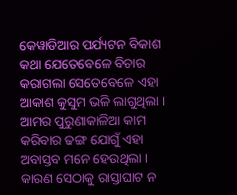କେୱାଡିଆର ପର୍ଯ୍ୟଟନ ବିକାଶ କଥା ଯେତେବେଳେ ବିଚାର କରାଗଲା ସେତେବେଳେ ଏହା ଆକାଶ କୁସୁମ ଭଳି ଲାଗୁଥିଲା । ଆମର ପୁରୁଣାକାଳିଆ କାମ କରିବାର ଢଙ୍ଗ ଯୋଗୁଁ ଏହା ଅବାସ୍ତବ ମନେ ହେଉଥିଲା । କାରଣ ସେଠାକୁ ରାସ୍ତାଘାଟ ନ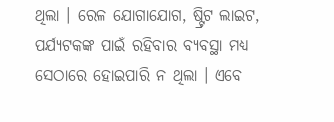ଥିଲା । ରେଳ ଯୋଗାଯୋଗ, ଷ୍ଟ୍ରିଟ ଲାଇଟ, ପର୍ଯ୍ୟଟକଙ୍କ ପାଇଁ ରହିବାର ବ୍ୟବସ୍ଥା ମଧ୍ୟ ସେଠାରେ ହୋଇପାରି ନ ଥିଲା । ଏବେ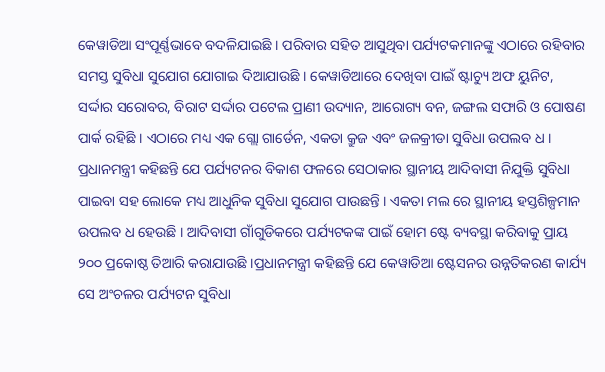କେୱାଡିଆ ସଂପୂର୍ଣ୍ଣଭାବେ ବଦଳିଯାଇଛି । ପରିବାର ସହିତ ଆସୁଥିବା ପର୍ଯ୍ୟଟକମାନଙ୍କୁ ଏଠାରେ ରହିବାର ସମସ୍ତ ସୁବିଧା ସୁଯୋଗ ଯୋଗାଇ ଦିଆଯାଉଛି । କେୱାଡିଆରେ ଦେଖିବା ପାଇଁ ଷ୍ଟାଚ୍ୟୁ ଅଫ ୟୁନିଟ, ସର୍ଦ୍ଦାର ସରୋବର, ବିରାଟ ସର୍ଦ୍ଦାର ପଟେଲ ପ୍ରାଣୀ ଉଦ୍ୟାନ, ଆରୋଗ୍ୟ ବନ, ଜଙ୍ଗଲ ସଫାରି ଓ ପୋଷଣ ପାର୍କ ରହିଛି । ଏଠାରେ ମଧ୍ୟ ଏକ ଗ୍ଲୋ ଗାର୍ଡେନ, ଏକତା କ୍ରୁଜ ଏବଂ ଜଳକ୍ରୀଡା ସୁବିଧା ଉପଲବ ଧ । ପ୍ରଧାନମନ୍ତ୍ରୀ କହିଛନ୍ତି ଯେ ପର୍ଯ୍ୟଟନର ବିକାଶ ଫଳରେ ସେଠାକାର ସ୍ଥାନୀୟ ଆଦିବାସୀ ନିଯୁକ୍ତି ସୁବିଧା ପାଇବା ସହ ଲୋକେ ମଧ୍ୟ ଆଧୁନିକ ସୁବିଧା ସୁଯୋଗ ପାଉଛନ୍ତି । ଏକତା ମଲ ରେ ସ୍ଥାନୀୟ ହସ୍ତଶିଳ୍ପମାନ ଉପଲବ ଧ ହେଉଛି । ଆଦିବାସୀ ଗାଁଗୁଡିକରେ ପର୍ଯ୍ୟଟକଙ୍କ ପାଇଁ ହୋମ ଷ୍ଟେ ବ୍ୟବସ୍ଥା କରିବାକୁ ପ୍ରାୟ ୨୦୦ ପ୍ରକୋଷ୍ଠ ତିଆରି କରାଯାଉଛି ।ପ୍ରଧାନମନ୍ତ୍ରୀ କହିଛନ୍ତି ଯେ କେୱାଡିଆ ଷ୍ଟେସନର ଉନ୍ନତିକରଣ କାର୍ଯ୍ୟ ସେ ଅଂଚଳର ପର୍ଯ୍ୟଟନ ସୁବିଧା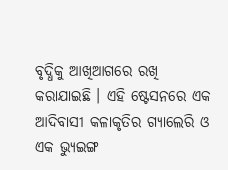ବୃଦ୍ଧିକୁ ଆଖିଆଗରେ ରଖି କରାଯାଇଛି । ଏହି ଷ୍ଟେସନରେ ଏକ ଆଦିବାସୀ କଳାକୃତିର ଗ୍ୟାଲେରି ଓ ଏକ ଭ୍ୟୁଇଙ୍ଗ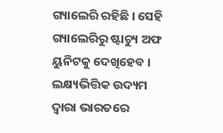ଗ୍ୟାଲେରି ରହିଛି । ସେହି ଗ୍ୟାଲେରିରୁ ଷ୍ଟାଚ୍ୟୁ ଅଫ ୟୁନିଟକୁ ଦେଖିହେବ ।
ଲକ୍ଷ୍ୟଭିତ୍ତିକ ଉଦ୍ୟମ ଦ୍ୱାରା ଭାରତରେ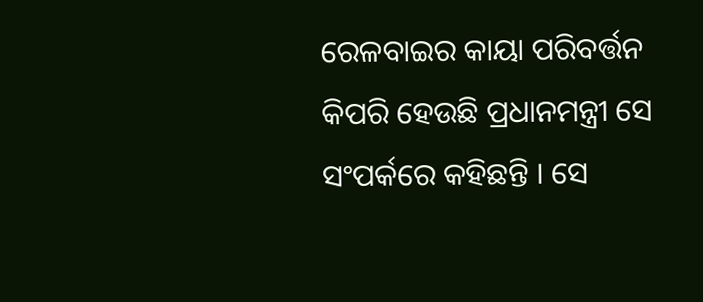ରେଳବାଇର କାୟା ପରିବର୍ତ୍ତନ କିପରି ହେଉଛି ପ୍ରଧାନମନ୍ତ୍ରୀ ସେ ସଂପର୍କରେ କହିଛନ୍ତି । ସେ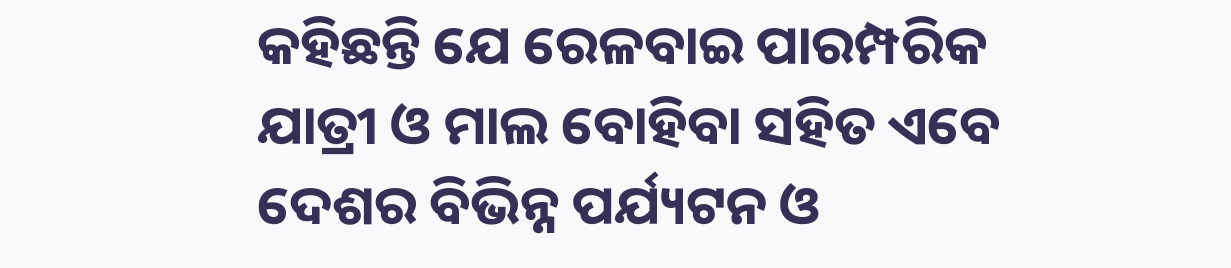କହିଛନ୍ତି ଯେ ରେଳବାଇ ପାରମ୍ପରିକ ଯାତ୍ରୀ ଓ ମାଲ ବୋହିବା ସହିତ ଏବେ ଦେଶର ବିଭିନ୍ନ ପର୍ଯ୍ୟଟନ ଓ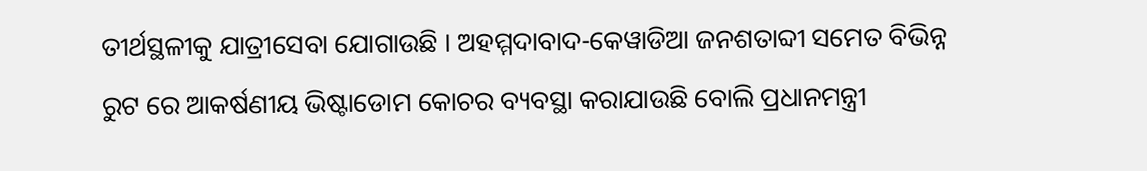ତୀର୍ଥସ୍ଥଳୀକୁ ଯାତ୍ରୀସେବା ଯୋଗାଉଛି । ଅହମ୍ମଦାବାଦ-କେୱାଡିଆ ଜନଶତାବ୍ଦୀ ସମେତ ବିଭିନ୍ନ ରୁଟ ରେ ଆକର୍ଷଣୀୟ ଭିଷ୍ଟାଡୋମ କୋଚର ବ୍ୟବସ୍ଥା କରାଯାଉଛି ବୋଲି ପ୍ରଧାନମନ୍ତ୍ରୀ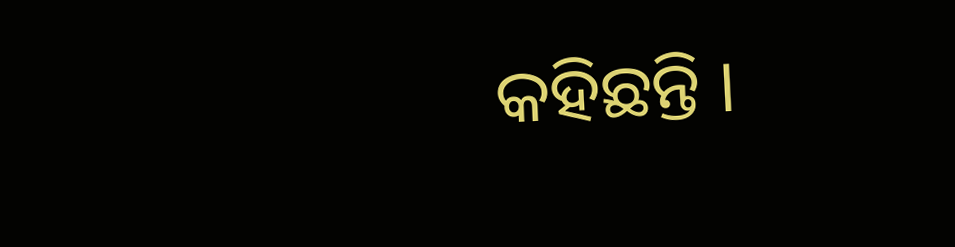କହିଛନ୍ତି ।